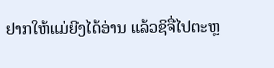ຢາກໃຫ້ແມ່ຍີງໄດ້ອ່ານ ແລ້ວຊິຈື່ໄປຕະຫຼ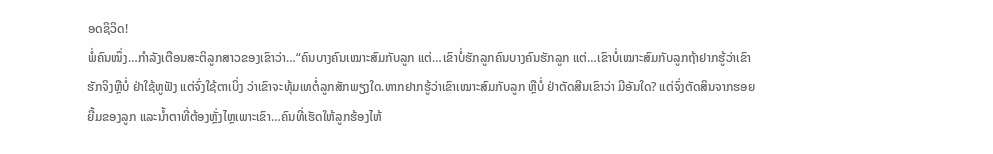ອດຊິວິດ!
ພໍ່ຄົນໜຶ່ງ…ກຳລັງເຕືອນສະຕິລູກສາວຂອງເຂົາວ່າ…“ຄົນບາງຄົນເໝາະສົມກັບລູກ ແຕ່…ເຂົາບໍ່ຮັກລູກຄົນບາງຄົນຮັກລູກ ແຕ່…ເຂົາບໍ່ເໝາະສົມກັບລູກຖ້າຢາກຮູ້ວ່າເຂົາຮັກຈິງຫຼືບໍ່ ຢ່າໃຊ້ຫູຟັງ ແຕ່ຈົ່ງໃຊ້ຕາເບິ່ງ ວ່າເຂົາຈະທຸ້ມເທຕໍ່ລູກສັກພຽງໃດ.ຫາກຢາກຮູ້ວ່າເຂົາເໝາະສົມກັບລູກ ຫຼືບໍ່ ຢ່າຕັດສີນເຂົາວ່າ ມີອັນໃດ? ແຕ່ຈົ່ງຕັດສິນຈາກຮອຍຍີ້ມຂອງລູກ ແລະນໍ້າຕາທີ່ຕ້ອງຫຼັ່ງໄຫຼເພາະເຂົາ…ຄົນທີ່ເຮັດໃຫ້ລູກຮ້ອງໄຫ້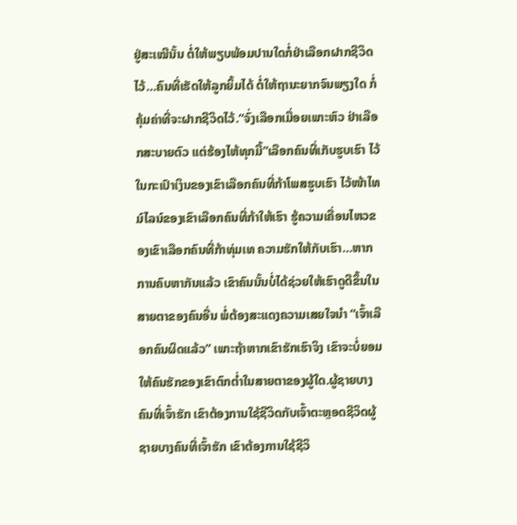ຢູ່ສະເໝີນັ້ນ ຕໍ່ໃຫ້ພຽບພ້ອມປານໃດກໍ່ຢ່າເລືອກຝາກຊີວິດໄວ້…ຄົນທີ່ເຮັດໃຫ້ລູກຍິ້ມໄດ້ ຕໍ່ໃຫ້ຖານະຍາກຈົນພຽງໃດ ກໍ່ຄຸ້ມຄ່າທີ່ຈະຝາກຊີວິດໄວ້.“ຈົ່ງເລືອກເມື່ອຍເພາະຫົວ ຢ່າເລືອກສະບາຍຕົວ ແຕ່ຮ້ອງໄຫ້ທຸກມື້”ເລືອກຄົນທີ່ເກັບຮູບເຮົາ ໄວ້ໃນກະເປົາເງິນຂອງເຂົາເລືອກຄົນທີ່ກ້າໂພສຮູບເຮົາ ໄວ້ໜ້າໄທມ໌ໄລນ໌ຂອງເຂົາເລືອກຄົນທີ່ກ້າໃຫ້ເຮົາ ຮູ້ຄວາມເຄື່ອນໄຫວຂອງເຂົາເລືອກຄົນທີ່ກ້າທຸ່ມເທ ຄວາມຮັກໃຫ້ກັບເຮົາ…ຫາກການຄົບຫາກັນແລ້ວ ເຂົາຄົນນັ້ນບໍ່ໄດ້ຊ່ວຍໃຫ້ເຮົາດູດີຂຶ້ນໃນສາຍຕາຂອງຄົນອື່ນ ພໍ່ຕ້ອງສະແດງຄວາມເສຍໃຈນຳ “ເຈົ້າເລືອກຄົນຜິດແລ້ວ” ເພາະຖ້າຫາກເຂົາຮັກເຮົາຈິງ ເຂົາຈະບໍ່ຍອມໃຫ້ຄົນຮັກຂອງເຂົາຕົກຕໍ່າໃນສາຍຕາຂອງຜູ້ໃດ.ຜູ້ຊາຍບາງຄົນທີ່ເຈົ້າຮັກ ເຂົາຕ້ອງການໃຊ້ຊີວິດກັບເຈົ້າຕະຫຼອດຊີວິດຜູ້ຊາຍບາງຄົນທີ່ເຈົ້າຮັກ ເຂົາຕ້ອງການໃຊ້ຊີວິ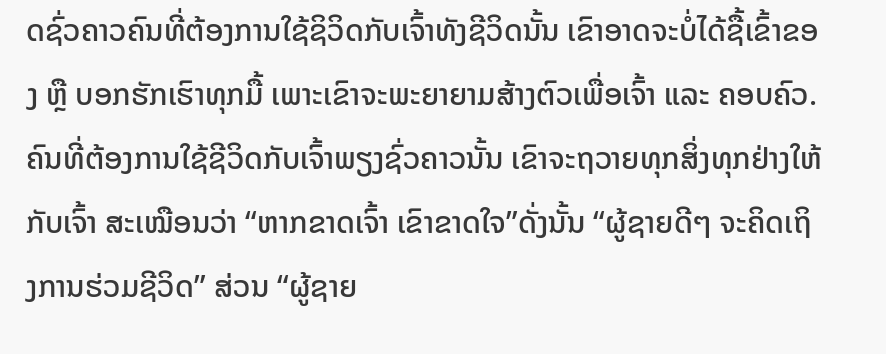ດຊົ່ວຄາວຄົນທີ່ຕ້ອງການໃຊ້ຊິວິດກັບເຈົ້າທັງຊີວິດນັ້ນ ເຂົາອາດຈະບໍ່ໄດ້ຊື້ເຂົ້າຂອງ ຫຼື ບອກຮັກເຮົາທຸກມື້ ເພາະເຂົາຈະພະຍາຍາມສ້າງຕົວເພື່ອເຈົ້າ ແລະ ຄອບຄົວ.ຄົນທີ່ຕ້ອງການໃຊ້ຊີວິດກັບເຈົ້າພຽງຊົ່ວຄາວນັ້ນ ເຂົາຈະຖວາຍທຸກສິ່ງທຸກຢ່າງໃຫ້ກັບເຈົ້າ ສະເໝືອນວ່າ “ຫາກຂາດເຈົ້າ ເຂົາຂາດໃຈ”ດັ່ງນັ້ນ “ຜູ້ຊາຍດີໆ ຈະຄິດເຖິງການຮ່ວມຊີວິດ” ສ່ວນ “ຜູ້ຊາຍ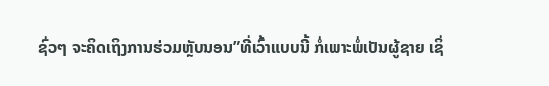ຊົ່ວໆ ຈະຄິດເຖິງການຮ່ວມຫຼັບນອນ”ທີ່ເວົ້າແບບນີ້ ກໍ່ເພາະພໍ່ເປັນຜູ້ຊາຍ ເຊິ່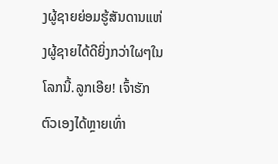ງຜູ້ຊາຍຍ່ອມຮູ້ສັນດານແຫ່ງຜູ້ຊາຍໄດ້ດີຍິ່ງກວ່າໃຜໆໃນໂລກນີ້.ລູກເອີຍ! ເຈົ້າຮັກຕົວເອງໄດ້ຫຼາຍເທົ່າ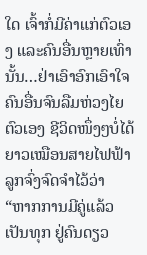ໃດ ເຈົ້າກໍ່ມີຄ່າແກ່ຕົວເອງ ແລະຄົນອື່ນຫຼາຍເທົ່ານັ້ນ…ຢ່າເອົາອົກເອົາໃຈຄົນອື່ນຈົນລືມຫ່ວງໄຍຕົວເອງ ຊີວິດໜຶ່ງໆບໍ່ໄດ້ຍາວເໝືອນສາຍໄຟຟ້າ ລູກຈົ່ງຈົດຈຳໄວ້ວ່າ “ຫາກການມີຄູ່ແລ້ວເປັນທຸກ ຢູ່ຄົນດຽວ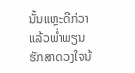ນັ້ນແຫຼະດີກ່ວາ ແລ້ວພໍ່າພຽນຮັກສາດວງໃຈນ້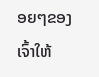ອຍໆຂອງເຈົ້າໃຫ້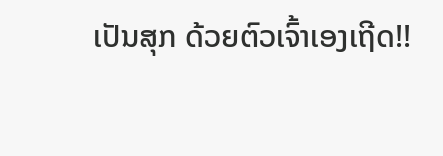ເປັນສຸກ ດ້ວຍຕົວເຈົ້າເອງເຖີດ!!